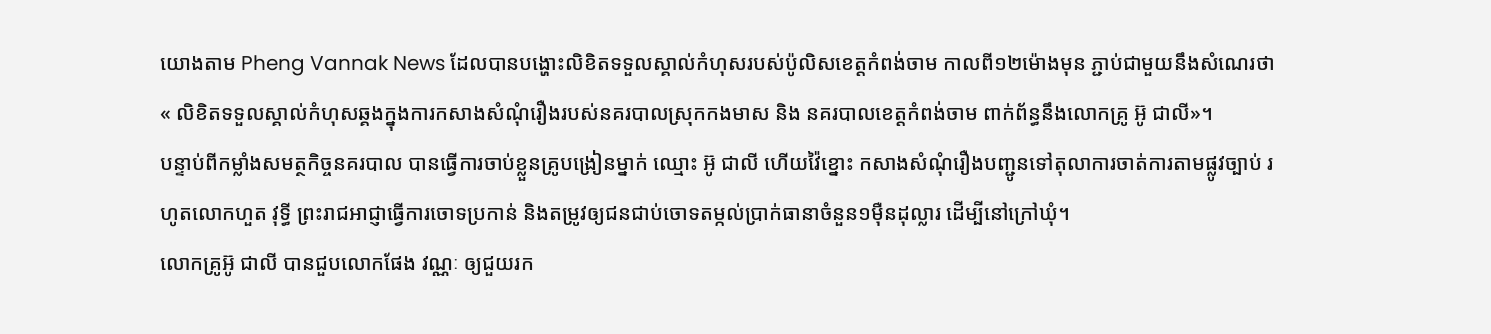យោងតាម Pheng Vannak News ដែលបានបង្ហោះលិខិតទទួលស្គាល់កំហុសរបស់ប៉ូលិសខេត្តកំពង់ចាម កាលពី១២ម៉ោងមុន ភ្ជាប់ជាមួយនឹងសំណេរថា « លិខិតទទួលស្គាល់កំហុសឆ្គងក្នុងការកសាងសំណុំរឿងរបស់នគរបាលស្រុកកងមាស និង នគរបាលខេត្តកំពង់ចាម ពាក់ព័ន្ធនឹងលោកគ្រូ អ៊ូ ជាលី»។
បន្ទាប់ពីកម្លាំងសមត្ថកិច្ចនគរបាល បានធ្វើការចាប់ខ្លួនគ្រូបង្រៀនម្នាក់ ឈ្មោះ អ៊ូ ជាលី ហើយវ៉ៃខ្នោះ កសាងសំណុំរឿងបញ្ជូនទៅតុលាការចាត់ការតាមផ្លូវច្បាប់ រហូតលោកហួត វុទ្ធី ព្រះរាជអាជ្ញាធ្វើការចោទប្រកាន់ និងតម្រូវឲ្យជនជាប់ចោទតម្កល់ប្រាក់ធានាចំនួន១ម៉ឺនដុល្លារ ដើម្បីនៅក្រៅឃុំ។
លោកគ្រូអ៊ូ ជាលី បានជួបលោកផែង វណ្ណៈ ឲ្យជួយរក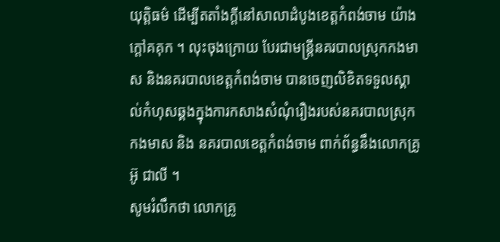យុត្តិធម៌ ដើម្បីតតាំងក្តីនៅសាលាដំបូងខេត្តកំពង់ចាម យ៉ាងក្តៅគគុក ។ លុះចុងក្រោយ បែរជាមន្តី្រនគរបាលស្រុកកងមាស និងនគរបាលខេត្តកំពង់ចាម បានចេញលិខិតទទួលស្គាល់កំហុសឆ្គងក្នុងការកសាងសំណុំរឿងរបស់នគរបាលស្រុកកងមាស និង នគរបាលខេត្តកំពង់ចាម ពាក់ព័ន្ធនឹងលោកគ្រូ អ៊ូ ជាលី ។
សូមរំលឹកថា លោកគ្រូ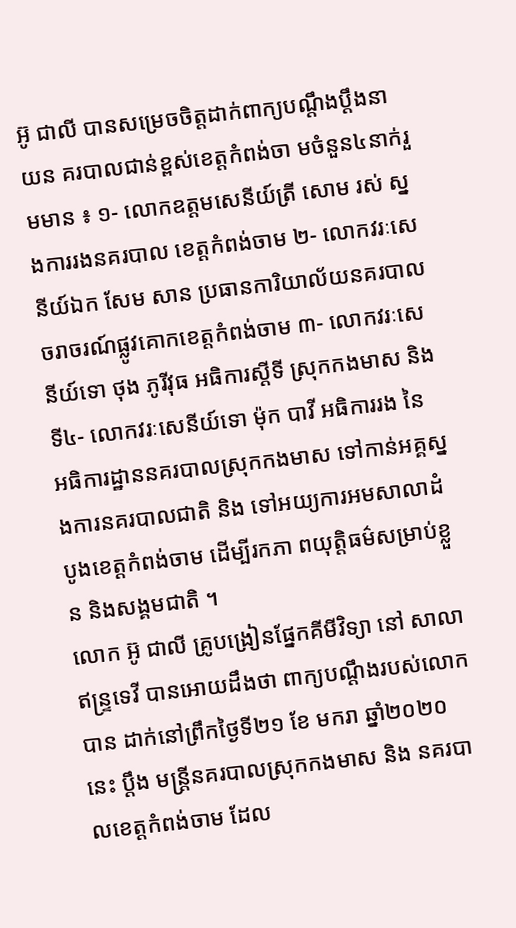អ៊ូ ជាលី បានសម្រេចចិត្តដាក់ពាក្យបណ្ដឹងប្ដឹងនា យន គរបាលជាន់ខ្ពស់ខេត្តកំពង់ចា មចំនួន៤នាក់រួមមាន ៖ ១- លោកឧត្ដមសេនីយ៍ត្រី សោម រស់ ស្នងការរងនគរបាល ខេត្តកំពង់ចាម ២- លោកវរៈសេនីយ៍ឯក សែម សាន ប្រធានការិយាល័យនគរបាលចរាចរណ៍ផ្លូវគោកខេត្តកំពង់ចាម ៣- លោកវរៈសេនីយ៍ទោ ថុង ភូរីវុធ អធិការស្ដីទី ស្រុកកងមាស និង ទី៤- លោកវរៈសេនីយ៍ទោ ម៉ុក បាវី អធិការរង នៃ អធិការដ្ឋាននគរបាលស្រុកកងមាស ទៅកាន់អគ្គស្នងការនគរបាលជាតិ និង ទៅអយ្យការអមសាលាដំបូងខេត្តកំពង់ចាម ដើម្បីរកភា ពយុត្តិធម៌សម្រាប់ខ្លួន និងសង្គមជាតិ ។
លោក អ៊ូ ជាលី គ្រូបង្រៀនផ្នែកគីមីវិទ្យា នៅ សាលាឥន្ទ្រទេវី បានអោយដឹងថា ពាក្យបណ្តឹងរបស់លោកបាន ដាក់នៅព្រឹកថ្ងៃទី២១ ខែ មករា ឆ្នាំ២០២០នេះ ប្តឹង មន្ត្រីនគរបាលស្រុកកងមាស និង នគរបាលខេត្តកំពង់ចាម ដែល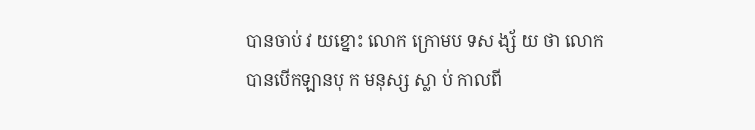បានចាប់ វ យខ្នោះ លោក ក្រោមប ទស ង្ស័ យ ថា លោកបានបេីកឡានបុ ក មនុស្ស ស្លា ប់ កាលពី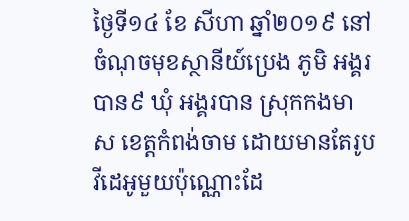ថ្ងៃទី១៤ ខែ សីហា ឆ្នាំ២០១៩ នៅចំណុចមុខស្ថានីយ៍ប្រេង ភូមិ អង្គរបាន៩ ឃុំ អង្គរបាន ស្រុកកងមាស ខេត្តកំពង់ចាម ដោយមានតែរូប វីដេអូមួយប៉ុណ្ណោះដែ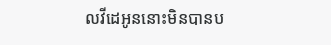លវីដេអូននោះមិនបានប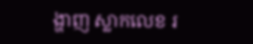ង្ហាញ ស្លាកលេខ រ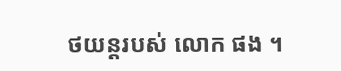ថយន្ដរបស់ លោក ផង ។